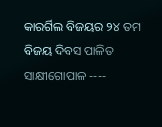କାରର୍ଗିଲ ବିଜୟର ୨୪ ତମ ବିଜୟ ଦିବସ ପାଳିତ
ସାକ୍ଷୀଗୋପାଳ ----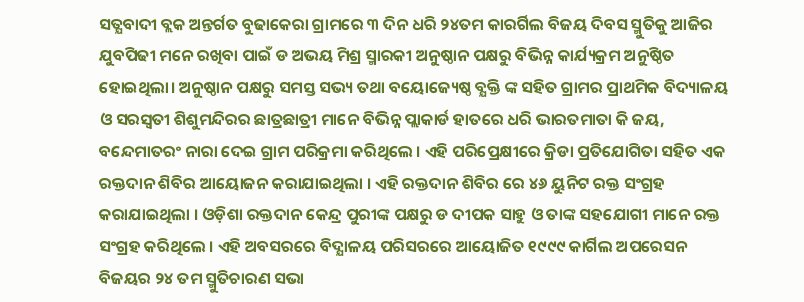ସତ୍ଯବାଦୀ ବ୍ଲକ ଅନ୍ତର୍ଗତ ବୁଢାକେରା ଗ୍ରାମରେ ୩ ଦିନ ଧରି ୨୪ତମ କାରର୍ଗିଲ ବିଜୟ ଦିବସ ସ୍ମୁତିକୁ ଆଜିର ଯୁବପିଢୀ ମନେ ରଖିବା ପାଇଁ ଡ ଅଭୟ ମିଶ୍ର ସ୍ମାରକୀ ଅନୁଷ୍ଠାନ ପକ୍ଷରୁ ବିଭିନ୍ନ କାର୍ଯ୍ୟକ୍ରମ ଅନୁଷ୍ଠିତ ହୋଇଥିଲା। ଅନୁଷ୍ଠାନ ପକ୍ଷରୁ ସମସ୍ତ ସଭ୍ୟ ତଥା ବୟୋଜ୍ୟେଷ୍ଠ ବ୍ଯକ୍ତି ଙ୍କ ସହିତ ଗ୍ରାମର ପ୍ରାଥମିକ ବିଦ୍ୟାଳୟ ଓ ସରସ୍ୱତୀ ଶିଶୁମନ୍ଦିରର ଛାତ୍ରଛାତ୍ରୀ ମାନେ ବିଭିନ୍ନ ପ୍ଲାକାର୍ଡ ହାତରେ ଧରି ଭାରତମାତା କି ଜୟ, ବନ୍ଦେମାତରଂ ନାରା ଦେଇ ଗ୍ରାମ ପରିକ୍ରମା କରିଥିଲେ । ଏହି ପରିପ୍ରେକ୍ଷୀରେ କ୍ରିଡା ପ୍ରତିଯୋଗିତା ସହିତ ଏକ ରକ୍ତଦାନ ଶିବିର ଆୟୋଜନ କରାଯାଇଥିଲା । ଏହି ରକ୍ତଦାନ ଶିବିର ରେ ୪୬ ୟୁନିଟ ରକ୍ତ ସଂଗ୍ରହ କରାଯାଇଥିଲା । ଓଡ଼ିଶା ରକ୍ତଦାନ କେନ୍ଦ୍ର ପୁରୀଙ୍କ ପକ୍ଷରୁ ଡ ଦୀପକ ସାହୁ ଓ ତାଙ୍କ ସହଯୋଗୀ ମାନେ ରକ୍ତ ସଂଗ୍ରହ କରିଥିଲେ । ଏହି ଅବସରରେ ବିଦ୍ଯାଳୟ ପରିସରରେ ଆୟୋଜିତ ୧୯୯୯ କାର୍ଗିଲ ଅପରେସନ ବିଜୟର ୨୪ ତମ ସ୍ମୁତିଚାରଣ ସଭା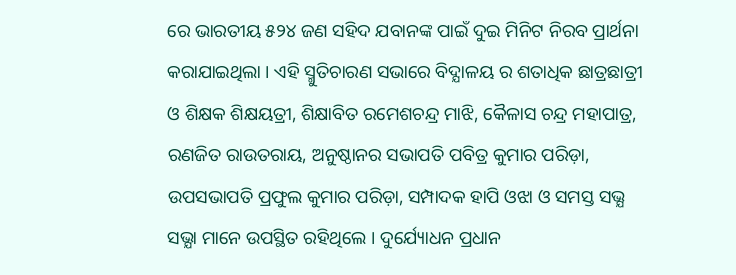ରେ ଭାରତୀୟ ୫୨୪ ଜଣ ସହିଦ ଯବାନଙ୍କ ପାଇଁ ଦୁଇ ମିନିଟ ନିରବ ପ୍ରାର୍ଥନା କରାଯାଇଥିଲା । ଏହି ସ୍ମୁତିଚାରଣ ସଭାରେ ବିଦ୍ଯାଳୟ ର ଶତାଧିକ ଛାତ୍ରଛାତ୍ରୀ ଓ ଶିକ୍ଷକ ଶିକ୍ଷୟତ୍ରୀ, ଶିକ୍ଷାବିତ ରମେଶଚନ୍ଦ୍ର ମାଝି, କୈଳାସ ଚନ୍ଦ୍ର ମହାପାତ୍ର, ରଣଜିତ ରାଉତରାୟ, ଅନୁଷ୍ଠାନର ସଭାପତି ପବିତ୍ର କୁମାର ପରିଡ଼ା, ଉପସଭାପତି ପ୍ରଫୁଲ କୁମାର ପରିଡ଼ା, ସମ୍ପାଦକ ହାପି ଓଝା ଓ ସମସ୍ତ ସଭ୍ଯ ସଭ୍ଯା ମାନେ ଉପସ୍ଥିତ ରହିଥିଲେ । ଦୁର୍ଯ୍ୟୋଧନ ପ୍ରଧାନ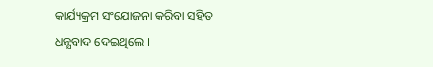କାର୍ଯ୍ୟକ୍ରମ ସଂଯୋଜନା କରିବା ସହିତ ଧନ୍ଯବାଦ ଦେଇଥିଲେ ।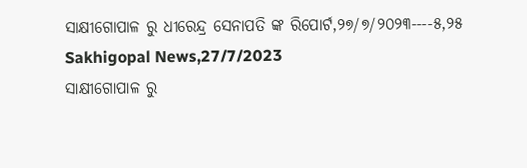ସାକ୍ଷୀଗୋପାଳ ରୁ ଧୀରେନ୍ଦ୍ର ସେନାପତି ଙ୍କ ରିପୋର୍ଟ,୨୭/୭/୨୦୨୩----୫,୨୫ Sakhigopal News,27/7/2023
ସାକ୍ଷୀଗୋପାଳ ରୁ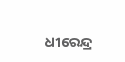ଧୀରେନ୍ଦ୍ର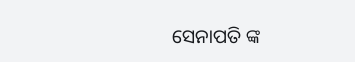ସେନାପତି ଙ୍କ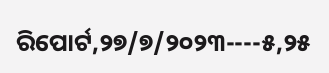ରିପୋର୍ଟ,୨୭/୭/୨୦୨୩----୫,୨୫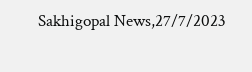Sakhigopal News,27/7/2023